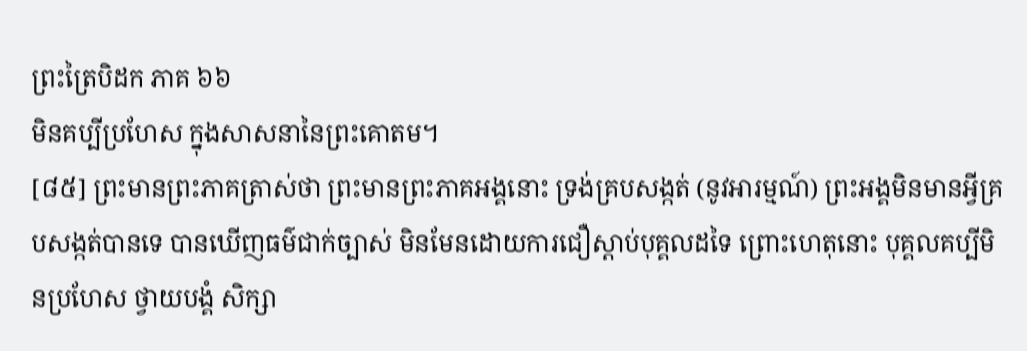ព្រះត្រៃបិដក ភាគ ៦៦
មិនគប្បីប្រហែស ក្នុងសាសនានៃព្រះគោតម។
[៨៥] ព្រះមានព្រះភាគត្រាស់ថា ព្រះមានព្រះភាគអង្គនោះ ទ្រង់គ្របសង្កត់ (នូវអារម្មណ៍) ព្រះអង្គមិនមានអ្វីគ្របសង្កត់បានទេ បានឃើញធម៌ជាក់ច្បាស់ មិនមែនដោយការជឿស្តាប់បុគ្គលដទៃ ព្រោះហេតុនោះ បុគ្គលគប្បីមិនប្រហែស ថ្វាយបង្គំ សិក្សា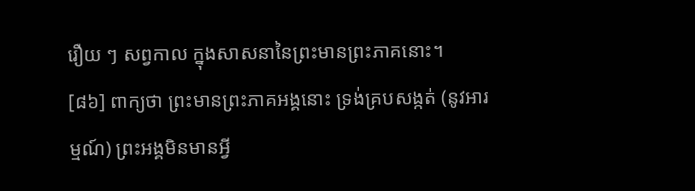រឿយ ៗ សព្វកាល ក្នុងសាសនានៃព្រះមានព្រះភាគនោះ។
[៨៦] ពាក្យថា ព្រះមានព្រះភាគអង្គនោះ ទ្រង់គ្របសង្កត់ (នូវអារម្មណ៍) ព្រះអង្គមិនមានអ្វី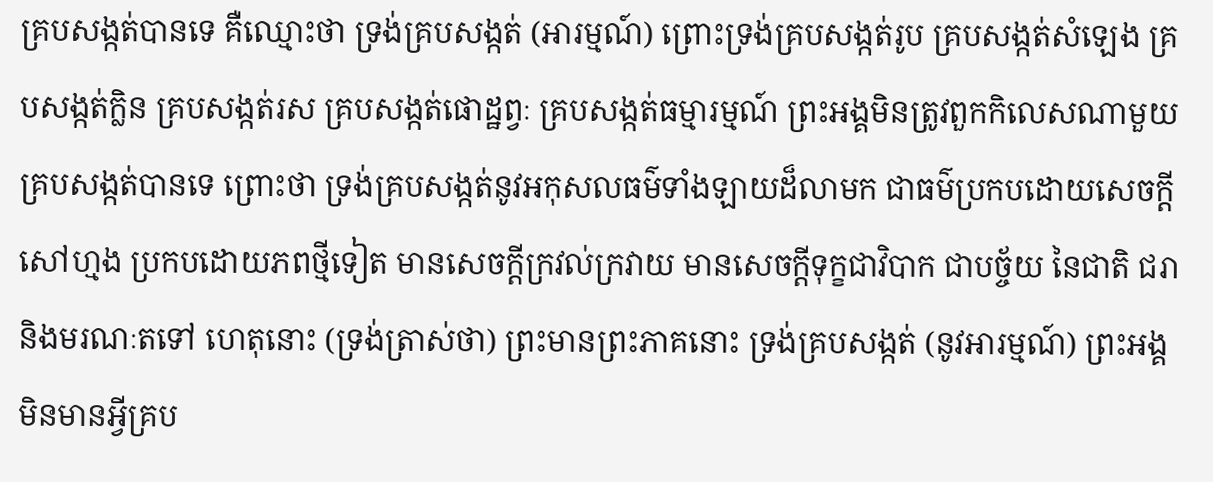គ្របសង្កត់បានទេ គឺឈ្មោះថា ទ្រង់គ្របសង្កត់ (អារម្មណ៍) ព្រោះទ្រង់គ្របសង្កត់រូប គ្របសង្កត់សំឡេង គ្របសង្កត់ក្លិន គ្របសង្កត់រស គ្របសង្កត់ផោដ្ឋព្វៈ គ្របសង្កត់ធម្មារម្មណ៍ ព្រះអង្គមិនត្រូវពួកកិលេសណាមួយគ្របសង្កត់បានទេ ព្រោះថា ទ្រង់គ្របសង្កត់នូវអកុសលធម៌ទាំងឡាយដ៏លាមក ជាធម៌ប្រកបដោយសេចក្តីសៅហ្មង ប្រកបដោយភពថ្មីទៀត មានសេចក្តីក្រវល់ក្រវាយ មានសេចក្តីទុក្ខជាវិបាក ជាបច្ច័យ នៃជាតិ ជរា និងមរណៈតទៅ ហេតុនោះ (ទ្រង់ត្រាស់ថា) ព្រះមានព្រះភាគនោះ ទ្រង់គ្របសង្កត់ (នូវអារម្មណ៍) ព្រះអង្គមិនមានអ្វីគ្រប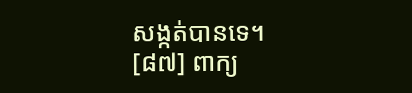សង្កត់បានទេ។
[៨៧] ពាក្យ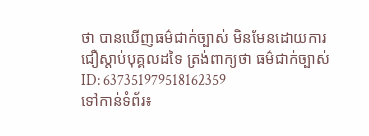ថា បានឃើញធម៌ជាក់ច្បាស់ មិនមែនដោយការជឿស្តាប់បុគ្គលដទៃ ត្រង់ពាក្យថា ធម៌ជាក់ច្បាស់
ID: 637351979518162359
ទៅកាន់ទំព័រ៖